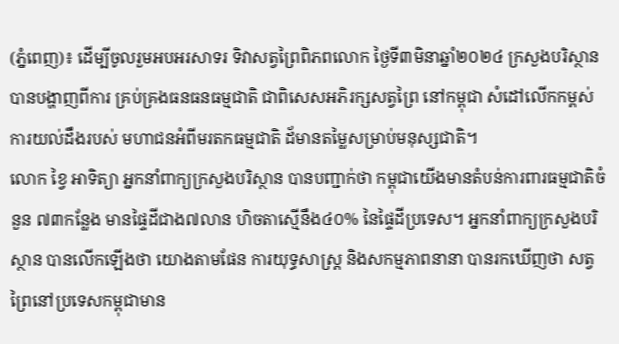(ភ្នំពេញ)៖ ដើម្បីចូលរួមអបអរសាទរ ទិវាសត្វព្រៃពិភពលោក ថ្ងៃទី៣មិនាឆ្នាំ២០២៤ ក្រសួងបរិស្ថាន បានបង្ហាញពីការ គ្រប់គ្រងធនធនធម្មជាតិ ជាពិសេសអភិរក្សសត្វព្រៃ នៅកម្ពុជា សំដៅលើកកម្ពស់ ការយល់ដឹងរបស់ មហាជនអំពីមរតកធម្មជាតិ ដ័មានតម្លៃសម្រាប់មនុស្សជាតិ។
លោក ខ្វៃ អាទិត្យា អ្នកនាំពាក្យក្រសួងបរិស្ថាន បានបញ្ជាក់ថា កម្ពុជាយើងមានតំបន់ការពារធម្មជាតិចំនួន ៧៣កន្លែង មានផ្ទៃដីជាង៧លាន ហិចតាស្មើនឹង៤០% នៃផ្ទៃដីប្រទេស។ អ្នកនាំពាក្យក្រសួងបរិស្ថាន បានលើកឡើងថា យោងតាមផែន ការយុទ្ធសាស្រ្ត និងសកម្មភាពនានា បានរកឃើញថា សត្វព្រៃនៅប្រទេសកម្ពុជាមាន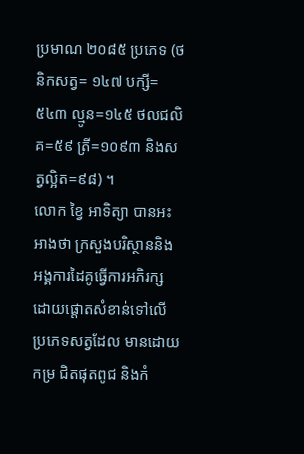ប្រមាណ ២០៨៥ ប្រភេទ (ថនិកសត្វ= ១៤៧ បក្សី=៥៤៣ ល្មូន=១៤៥ ថលជលិគ=៥៩ ត្រី=១០៩៣ និងសត្វល្អិត=៩៨) ។
លោក ខ្វៃ អាទិត្យា បានអះអាងថា ក្រសួងបរិស្ថាននិង អង្គការដៃគូធ្វើការអភិរក្ស ដោយផ្តោតសំខាន់ទៅលើ ប្រភេទសត្វដែល មានដោយកម្រ ជិតផុតពូជ និងកំ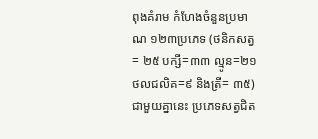ពុងគំរាម កំហែងចំនួនប្រមាណ ១២៣ប្រភេទ (ថនិកសត្វ= ២៥ បក្សី=៣៣ ល្មូន=២១ ថលជលិគ=៩ និងត្រី= ៣៥) ជាមួយគ្នានេះ ប្រភេទសត្វជិត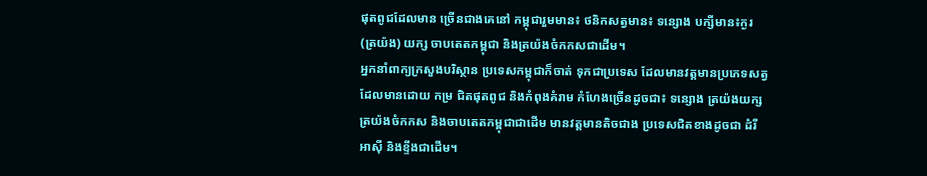ផុតពូជដែលមាន ច្រើនជាងគេនៅ កម្ពុជារួមមាន៖ ថនិកសត្វមាន៖ ទន្សោង បក្សីមាន៖ក្ងរ (ត្រយ៉ង) យក្ស ចាបតេតកម្ពុជា និងត្រយ៉ងចំកកសជាដើម។
អ្នកនាំពាក្យក្រសួងបរិស្ថាន ប្រទេសកម្ពុជាក៏ចាត់ ទុកជាប្រទេស ដែលមានវត្តមានប្រភេទសត្វ ដែលមានដោយ កម្រ ជិតផុតពូជ និងកំពុងគំរាម កំហែងច្រើនដូចជា៖ ទន្សោង ត្រយ៉ងយក្ស ត្រយ៉ងចំកកស និងចាបតេតកម្ពុជាជាដើម មានវត្តមានតិចជាង ប្រទេសជិតខាងដូចជា ដំរីអាស៊ី និងខ្ទីងជាដើម។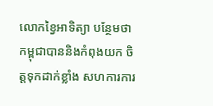លោកខ្វៃអាទិត្យា បន្ថែមថា កម្ពុជាបាននិងកំពុងយក ចិត្តទុកដាក់ខ្លាំង សហការការ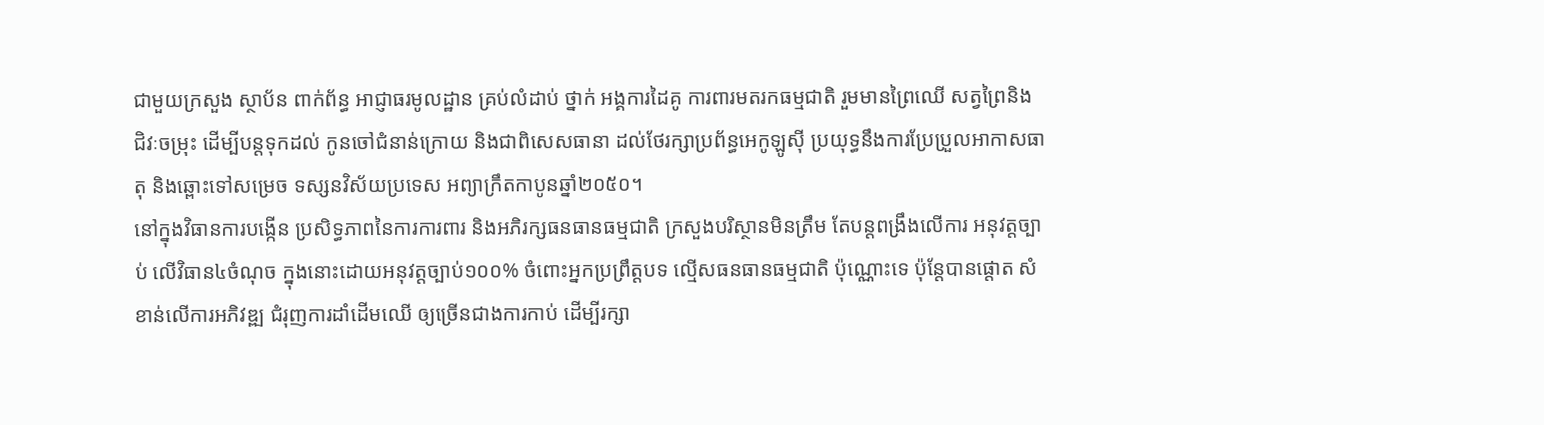ជាមួយក្រសួង ស្ថាប័ន ពាក់ព័ន្ធ អាជ្ញាធរមូលដ្ឋាន គ្រប់លំដាប់ ថ្នាក់ អង្គការដៃគូ ការពារមតរកធម្មជាតិ រួមមានព្រៃឈើ សត្វព្រៃនិង ជិវៈចម្រុះ ដើម្បីបន្តទុកដល់ កូនចៅជំនាន់ក្រោយ និងជាពិសេសធានា ដល់ថែរក្សាប្រព័ន្ធអេកូឡូស៊ី ប្រយុទ្ធនឹងការប្រែប្រួលអាកាសធាតុ និងឆ្ពោះទៅសម្រេច ទស្សនវិស័យប្រទេស អព្យាក្រឹតកាបូនឆ្នាំ២០៥០។
នៅក្នុងវិធានការបង្កើន ប្រសិទ្ធភាពនៃការការពារ និងអភិរក្សធនធានធម្មជាតិ ក្រសួងបរិស្ថានមិនត្រឹម តែបន្តពង្រឹងលើការ អនុវត្តច្បាប់ លើវិធាន៤ចំណុច ក្នុងនោះដោយអនុវត្តច្បាប់១០០% ចំពោះអ្នកប្រព្រឹត្តបទ ល្មើសធនធានធម្មជាតិ ប៉ុណ្ណោះទេ ប៉ុន្តែបានផ្តោត សំខាន់លើការអភិវឌ្ឍ ជំរុញការដាំដើមឈើ ឲ្យច្រើនជាងការកាប់ ដើម្បីរក្សា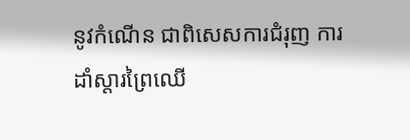នូវកំណើន ជាពិសេសការជំរុញ ការដាំស្តារព្រៃឈើ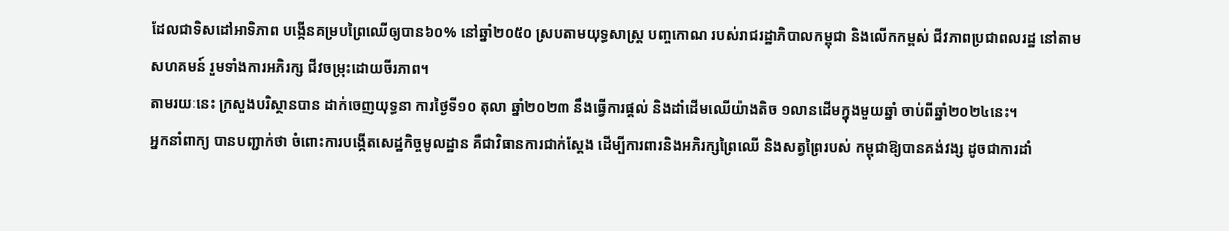ដែលជាទិសដៅអាទិភាព បង្កើនគម្របព្រៃឈើឲ្យបាន៦០% នៅឆ្នាំ២០៥០ ស្របតាមយុទ្ធសាស្ត្រ បញ្ចកោណ របស់រាជរដ្ឋាភិបាលកម្ពុជា និងលើកកម្ពស់ ជីវភាពប្រជាពលរដ្ឋ នៅតាមសហគមន៍ រួមទាំងការអភិរក្ស ជីវចម្រុះដោយចីរភាព។
តាមរយៈនេះ ក្រសួងបរិស្ថានបាន ដាក់ចេញយុទ្ធនា ការថ្ងៃទី១០ តុលា ឆ្នាំ២០២៣ នឹងធ្វើការផ្តល់ និងដាំដើមឈើយ៉ាងតិច ១លានដើមក្នុងមួយឆ្នាំ ចាប់ពីឆ្នាំ២០២៤នេះ។
អ្នកនាំពាក្យ បានបញ្ជាក់ថា ចំពោះការបង្កើតសេដ្ឋកិច្ចមូលដ្ឋាន គឺជាវិធានការជាក់ស្តែង ដើម្បីការពារនិងអភិរក្សព្រៃឈើ និងសត្វព្រៃរបស់ កម្ពុជាឱ្យបានគង់វង្ស ដូចជាការដាំ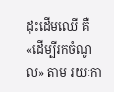ដុះដើមឈើ គឺ«ដើម្បីរកចំណូល» តាម រយៈកា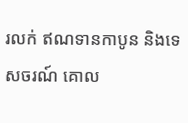រលក់ ឥណទានកាបូន និងទេសចរណ៍ គោល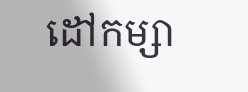ដៅកម្សា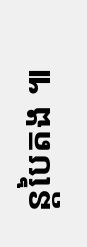ន្តបៃតង ៕